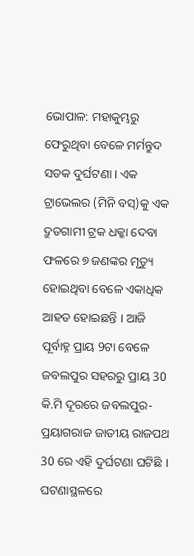ଭୋପାଳ: ମହାକୁମ୍ଭରୁ ଫେରୁଥିବା ବେଳେ ମର୍ମନ୍ତୁଦ ସଡକ ଦୁର୍ଘଟଣା । ଏକ ଟ୍ରାଭେଲର (ମିନି ବସ୍)କୁ ଏକ ଦ୍ରୁତଗାମୀ ଟ୍ରକ ଧକ୍କା ଦେବା ଫଳରେ ୭ ଜଣଙ୍କର ମୃତ୍ୟୁ ହୋଇଥିବା ବେଳେ ଏକାଧିକ ଆହତ ହୋଇଛନ୍ତି । ଆଜି ପୂର୍ବାହ୍ନ ପ୍ରାୟ 9ଟା ବେଳେ ଜବଲପୁର ସହରରୁ ପ୍ରାୟ 30 କି.ମି ଦୂରରେ ଜବଲପୁର-ପ୍ରୟାଗରାଜ ଜାତୀୟ ରାଜପଥ 30 ରେ ଏହି ଦୁର୍ଘଟଣା ଘଟିଛି । ଘଟଣାସ୍ଥଳରେ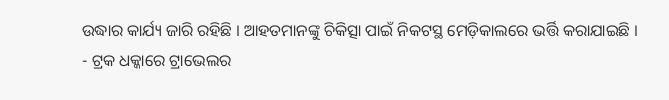ଉଦ୍ଧାର କାର୍ଯ୍ୟ ଜାରି ରହିଛି । ଆହତମାନଙ୍କୁ ଚିକିତ୍ସା ପାଇଁ ନିକଟସ୍ଥ ମେଡ଼ିକାଲରେ ଭର୍ତ୍ତି କରାଯାଇଛି ।
- ଟ୍ରକ ଧକ୍କାରେ ଟ୍ରାଭେଲର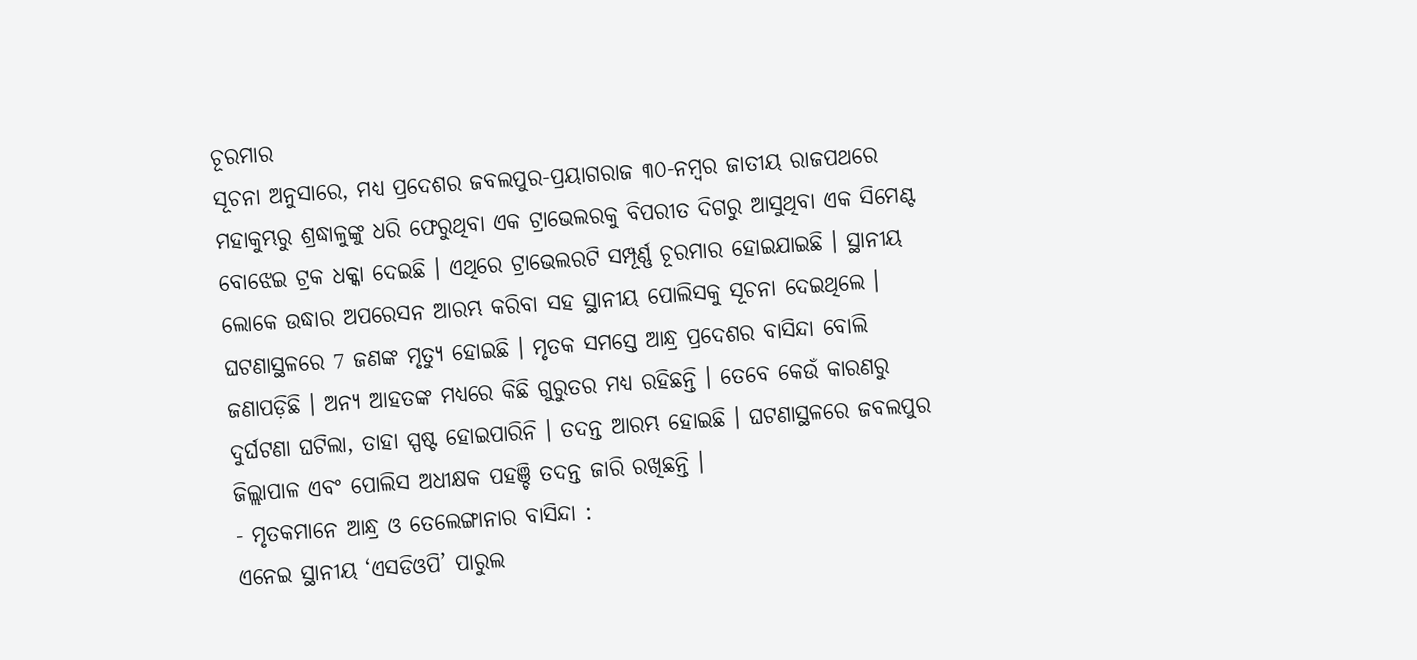ଚୂରମାର
ସୂଚନା ଅନୁସାରେ, ମଧ୍ୟ ପ୍ରଦେଶର ଜବଲପୁର-ପ୍ରୟାଗରାଜ ୩୦-ନମ୍ବର ଜାତୀୟ ରାଜପଥରେ ମହାକୁମ୍ଭରୁ ଶ୍ରଦ୍ଧାଳୁଙ୍କୁ ଧରି ଫେରୁଥିବା ଏକ ଟ୍ରାଭେଲରକୁ ବିପରୀତ ଦିଗରୁ ଆସୁଥିବା ଏକ ସିମେଣ୍ଟ ବୋଝେଇ ଟ୍ରକ ଧକ୍କା ଦେଇଛି । ଏଥିରେ ଟ୍ରାଭେଲରଟି ସମ୍ପୂର୍ଣ୍ଣ ଚୂରମାର ହୋଇଯାଇଛି । ସ୍ଥାନୀୟ ଲୋକେ ଉଦ୍ଧାର ଅପରେସନ ଆରମ୍ଭ କରିବା ସହ ସ୍ଥାନୀୟ ପୋଲିସକୁ ସୂଚନା ଦେଇଥିଲେ । ଘଟଣାସ୍ଥଳରେ 7 ଜଣଙ୍କ ମୃତ୍ୟୁ ହୋଇଛି । ମୃତକ ସମସ୍ତେ ଆନ୍ଧ୍ର ପ୍ରଦେଶର ବାସିନ୍ଦା ବୋଲି ଜଣାପଡ଼ିଛି । ଅନ୍ୟ ଆହତଙ୍କ ମଧ୍ୟରେ କିଛି ଗୁରୁତର ମଧ୍ୟ ରହିଛନ୍ତି । ତେବେ କେଉଁ କାରଣରୁ ଦୁର୍ଘଟଣା ଘଟିଲା, ତାହା ସ୍ପଷ୍ଟ ହୋଇପାରିନି । ତଦନ୍ତ ଆରମ୍ଭ ହୋଇଛି । ଘଟଣାସ୍ଥଳରେ ଜବଲପୁର ଜିଲ୍ଲାପାଳ ଏବଂ ପୋଲିସ ଅଧୀକ୍ଷକ ପହଞ୍ଚି ତଦନ୍ତ ଜାରି ରଖିଛନ୍ତି ।
- ମୃତକମାନେ ଆନ୍ଧ୍ର ଓ ତେଲେଙ୍ଗାନାର ବାସିନ୍ଦା :
ଏନେଇ ସ୍ଥାନୀୟ ‘ଏସଡିଓପି’ ପାରୁଲ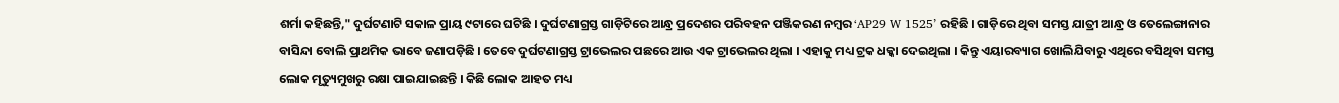ଶର୍ମା କହିଛନ୍ତି," ଦୁର୍ଘଟଣାଟି ସକାଳ ପ୍ରାୟ ୯ଟାରେ ଘଟିଛି । ଦୁର୍ଘଟଣାଗ୍ରସ୍ତ ଗାଡ଼ିଟିରେ ଆନ୍ଧ୍ର ପ୍ରଦେଶର ପରିବହନ ପଞ୍ଜିକରଣ ନମ୍ବର ‘AP29 W 1525’ ରହିଛି । ଗାଡ଼ିରେ ଥିବା ସମସ୍ତ ଯାତ୍ରୀ ଆନ୍ଧ୍ର ଓ ତେଲେଙ୍ଗାନାର ବାସିନ୍ଦା ବୋଲି ପ୍ରାଥମିକ ଭାବେ ଜଣାପଡ଼ିଛି । ତେବେ ଦୁର୍ଘଟଣାଗ୍ରସ୍ତ ଟ୍ରାଭେଲର ପଛରେ ଆଉ ଏକ ଟ୍ରାଭେଲର ଥିଲା । ଏହାକୁ ମଧ୍ୟ ଟ୍ରକ ଧକ୍କା ଦେଇଥିଲା । କିନ୍ତୁ ଏୟାରବ୍ୟାଗ ଖୋଲିଯିବାରୁ ଏଥିରେ ବସିଥିବା ସମସ୍ତ ଲୋକ ମୃତ୍ୟୁମୁଖରୁ ରକ୍ଷା ପାଇଯାଇଛନ୍ତି । କିଛି ଲୋକ ଆହତ ମଧ୍ୟ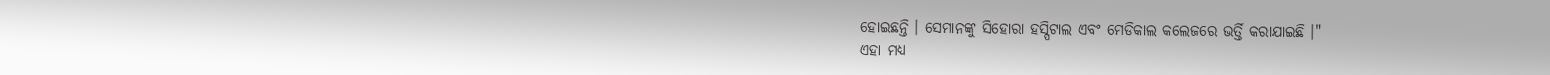ହୋଇଛନ୍ତି । ସେମାନଙ୍କୁ ସିହୋରା ହସ୍ପିଟାଲ ଏବଂ ମେଡିକାଲ କଲେଜରେ ଭର୍ତ୍ତି କରାଯାଇଛି ।"
ଏହା ମଧ୍ୟ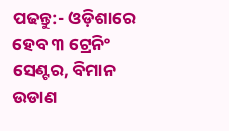ପଢନ୍ତୁ:- ଓଡ଼ିଶାରେ ହେବ ୩ ଟ୍ରେନିଂ ସେଣ୍ଟର, ବିମାନ ଉଡାଣ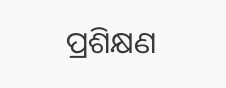ପ୍ରଶିକ୍ଷଣ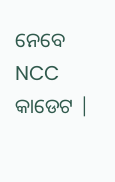ନେବେ NCC କାଡେଟ |